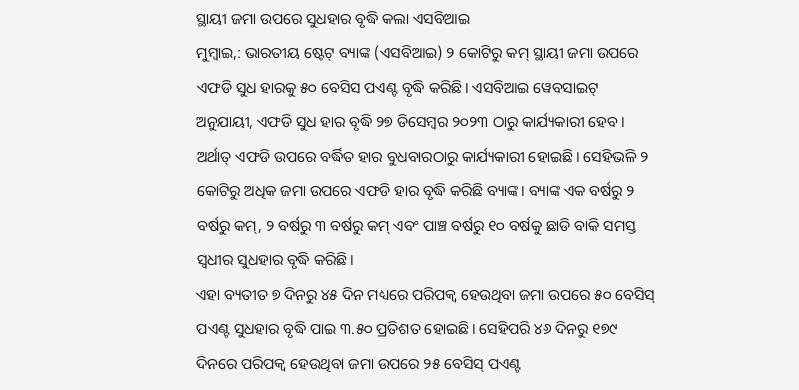ସ୍ଥାୟୀ ଜମା ଉପରେ ସୁଧହାର ବୃଦ୍ଧି କଲା ଏସବିଆଇ
ମୁମ୍ବାଇ,: ଭାରତୀୟ ଷ୍ଟେଟ୍ ବ୍ୟାଙ୍କ (ଏସବିଆଇ) ୨ କୋଟିରୁ କମ୍ ସ୍ଥାୟୀ ଜମା ଉପରେ ଏଫଡି ସୁଧ ହାରକୁ ୫୦ ବେସିସ ପଏଣ୍ଟ ବୃଦ୍ଧି କରିଛି। ଏସବିଆଇ ୱେବସାଇଟ୍ ଅନୁଯାୟୀ, ଏଫଡି ସୁଧ ହାର ବୃଦ୍ଧି ୨୭ ଡିସେମ୍ବର ୨୦୨୩ ଠାରୁ କାର୍ଯ୍ୟକାରୀ ହେବ। ଅର୍ଥାତ୍ ଏଫଡି ଉପରେ ବର୍ଦ୍ଧିତ ହାର ବୁଧବାରଠାରୁ କାର୍ଯ୍ୟକାରୀ ହୋଇଛି। ସେହିଭଳି ୨ କୋଟିରୁ ଅଧିକ ଜମା ଉପରେ ଏଫଡି ହାର ବୃଦ୍ଧି କରିଛି ବ୍ୟାଙ୍କ। ବ୍ୟାଙ୍କ ଏକ ବର୍ଷରୁ ୨ ବର୍ଷରୁ କମ୍, ୨ ବର୍ଷରୁ ୩ ବର୍ଷରୁ କମ୍ ଏବଂ ପାଞ୍ଚ ବର୍ଷରୁ ୧୦ ବର୍ଷକୁ ଛାଡି ବାକି ସମସ୍ତ ସ୍ବଧୀର ସୁଧହାର ବୃଦ୍ଧି କରିଛି।
ଏହା ବ୍ୟତୀତ ୭ ଦିନରୁ ୪୫ ଦିନ ମଧ୍ୟରେ ପରିପକ୍ଵ ହେଉଥିବା ଜମା ଉପରେ ୫୦ ବେସିସ୍ ପଏଣ୍ଟ ସୁଧହାର ବୃଦ୍ଧି ପାଇ ୩.୫୦ ପ୍ରତିଶତ ହୋଇଛି। ସେହିପରି ୪୬ ଦିନରୁ ୧୭୯ ଦିନରେ ପରିପକ୍ଵ ହେଉଥିବା ଜମା ଉପରେ ୨୫ ବେସିସ୍ ପଏଣ୍ଟ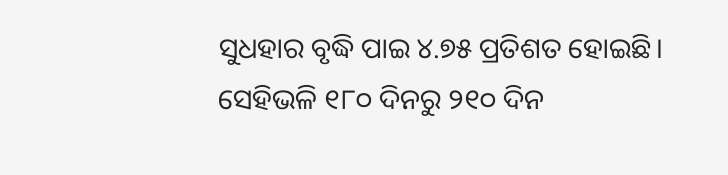ସୁଧହାର ବୃଦ୍ଧି ପାଇ ୪.୭୫ ପ୍ରତିଶତ ହୋଇଛି। ସେହିଭଳି ୧୮୦ ଦିନରୁ ୨୧୦ ଦିନ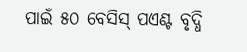ପାଇଁ ୫୦ ବେସିସ୍ ପଏଣ୍ଟ ବୃଦ୍ଧି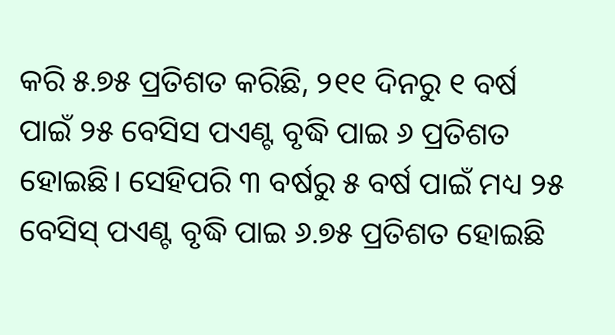କରି ୫.୭୫ ପ୍ରତିଶତ କରିଛି, ୨୧୧ ଦିନରୁ ୧ ବର୍ଷ ପାଇଁ ୨୫ ବେସିସ ପଏଣ୍ଟ ବୃଦ୍ଧି ପାଇ ୬ ପ୍ରତିଶତ ହୋଇଛି। ସେହିପରି ୩ ବର୍ଷରୁ ୫ ବର୍ଷ ପାଇଁ ମଧ୍ୟ ୨୫ ବେସିସ୍ ପଏଣ୍ଟ ବୃଦ୍ଧି ପାଇ ୬.୭୫ ପ୍ରତିଶତ ହୋଇଛି